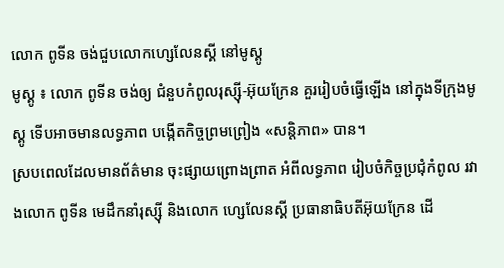លោក ពូទីន ចង់ជួបលោកហ្សេលែនស្គី នៅមូស្គូ
មូស្គូ ៖ លោក ពូទីន ចង់ឲ្យ ជំនួបកំពូលរុស្ស៊ី-អ៊ុយក្រែន គួររៀបចំធ្វើឡើង នៅក្នុងទីក្រុងមូស្គូ ទើបអាចមានលទ្ធភាព បង្កើតកិច្ចព្រមព្រៀង «សន្តិភាព» បាន។
ស្របពេលដែលមានព័ត៌មាន ចុះផ្សាយព្រោងព្រាត អំពីលទ្ធភាព រៀបចំកិច្ចប្រជុំកំពូល រវាងលោក ពូទីន មេដឹកនាំរុស្ស៊ី និងលោក ហ្សេលែនស្គី ប្រធានាធិបតីអ៊ុយក្រែន ដើ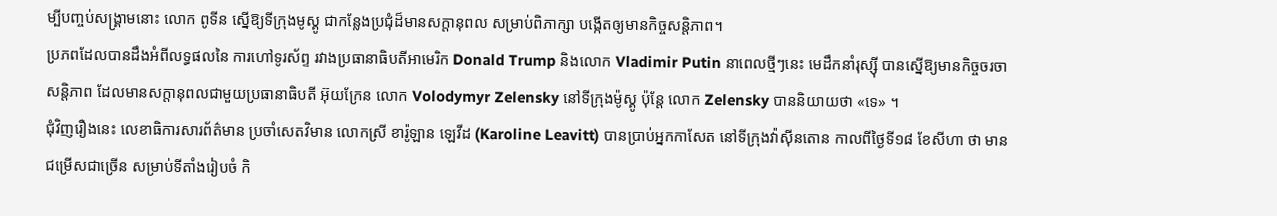ម្បីបញ្ចប់សង្គ្រាមនោះ លោក ពូទីន ស្នើឱ្យទីក្រុងមូស្គូ ជាកន្លែងប្រជុំដ៏មានសក្តានុពល សម្រាប់ពិភាក្សា បង្កើតឲ្យមានកិច្ចសន្តិភាព។
ប្រភពដែលបានដឹងអំពីលទ្ធផលនៃ ការហៅទូរស័ព្ទ រវាងប្រធានាធិបតីអាមេរិក Donald Trump និងលោក Vladimir Putin នាពេលថ្មីៗនេះ មេដឹកនាំរុស្ស៊ី បានស្នើឱ្យមានកិច្ចចរចាសន្តិភាព ដែលមានសក្តានុពលជាមួយប្រធានាធិបតី អ៊ុយក្រែន លោក Volodymyr Zelensky នៅទីក្រុងម៉ូស្គូ ប៉ុន្តែ លោក Zelensky បាននិយាយថា «ទេ» ។
ជុំវិញរឿងនេះ លេខាធិការសារព័ត៌មាន ប្រចាំសេតវិមាន លោកស្រី ខារ៉ូឡាន ឡេវីដ (Karoline Leavitt) បានប្រាប់អ្នកកាសែត នៅទីក្រុងវ៉ាស៊ីនតោន កាលពីថ្ងៃទី១៨ ខែសីហា ថា មានជម្រើសជាច្រើន សម្រាប់ទីតាំងរៀបចំ កិ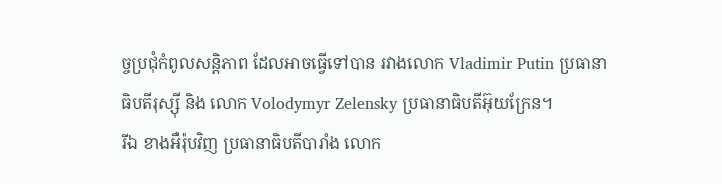ច្ចប្រជុំកំពូលសន្តិភាព ដែលអាចធ្វើទៅបាន រវាងលោក Vladimir Putin ប្រធានាធិបតីរុស្ស៊ី និង លោក Volodymyr Zelensky ប្រធានាធិបតីអ៊ុយក្រែន។
រីឯ ខាងអឺរ៉ុបវិញ ប្រធានាធិបតីបារាំង លោក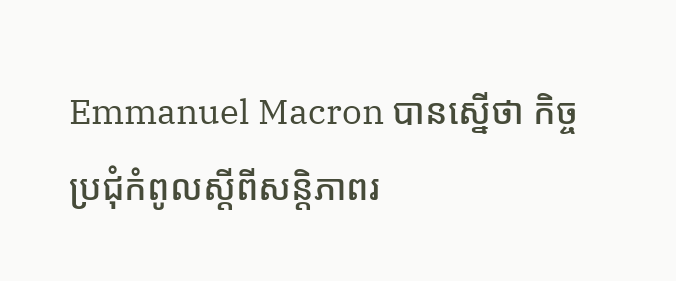Emmanuel Macron បានស្នើថា កិច្ចប្រជុំកំពូលស្តីពីសន្តិភាពរ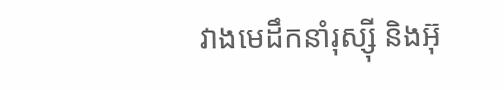វាងមេដឹកនាំរុស្ស៊ី និងអ៊ុ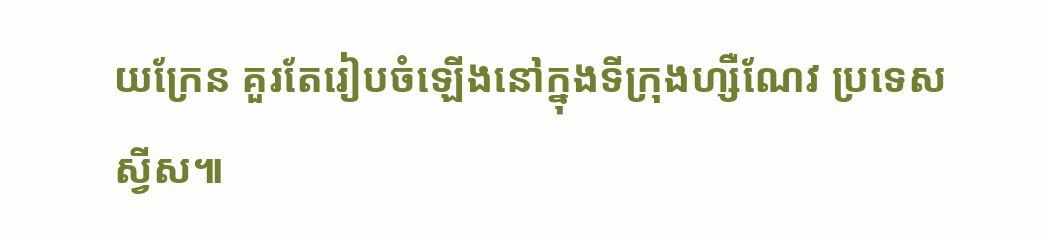យក្រែន គួរតែរៀបចំឡើងនៅក្នុងទីក្រុងហ្សឺណែវ ប្រទេសស្វីស៕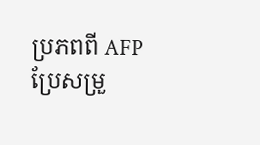ប្រភពពី AFP ប្រែសម្រួ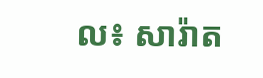ល៖ សារ៉ាត